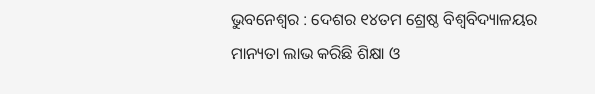ଭୁବନେଶ୍ୱର : ଦେଶର ୧୪ତମ ଶ୍ରେଷ୍ଠ ବିଶ୍ୱବିଦ୍ୟାଳୟର ମାନ୍ୟତା ଲାଭ କରିଛି ଶିକ୍ଷା ଓ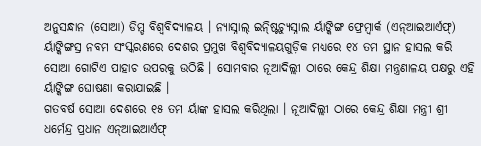ଅନୁସନ୍ଧାନ (ସୋଆ) ଡିମ୍ଡ ବିଶ୍ୱବିଦ୍ୟାଳୟ । ନ୍ୟାସ୍ନାଲ୍ ଇନ୍ଷ୍ଟିଚ୍ୟୁସ୍ନାଲ ର୍ୟାଙ୍କିଙ୍ଗ ଫ୍ରେମ୍ୱାର୍କ (ଏନ୍ଆଇଆର୍ଏଫ୍) ର୍ୟାଙ୍କିଙ୍ଗସ୍ର ନବମ ସଂସ୍କରଣରେ ଦେଶର ପ୍ରମୁଖ ବିଶ୍ୱବିଦ୍ୟାଳୟଗୁଡ଼ିକ ମଧ୍ୟରେ ୧୪ ତମ ସ୍ଥାନ ହାସଲ କରି ସୋଆ ଗୋଟିଏ ପାହାଚ ଉପରକୁ ଉଠିଛି । ସୋମବାର ନୂଆଦିଲ୍ଲୀ ଠାରେ କେନ୍ଦ୍ର ଶିକ୍ଷା ମନ୍ତ୍ରଣାଳୟ ପକ୍ଷରୁ ଏହି ର୍ୟାଙ୍କିଙ୍ଗ ଘୋଷଣା କରାଯାଇଛି ।
ଗତବର୍ଷ ସୋଆ ଦେଶରେ ୧୫ ତମ ର୍ୟାଙ୍କ ହାସଲ କରିଥିଲା । ନୂଆଦିଲ୍ଲୀ ଠାରେ କେନ୍ଦ୍ର ଶିକ୍ଷା ମନ୍ତ୍ରୀ ଶ୍ରୀ ଧର୍ମେନ୍ଦ୍ର ପ୍ରଧାନ ଏନ୍ଆଇଆର୍ଏଫ୍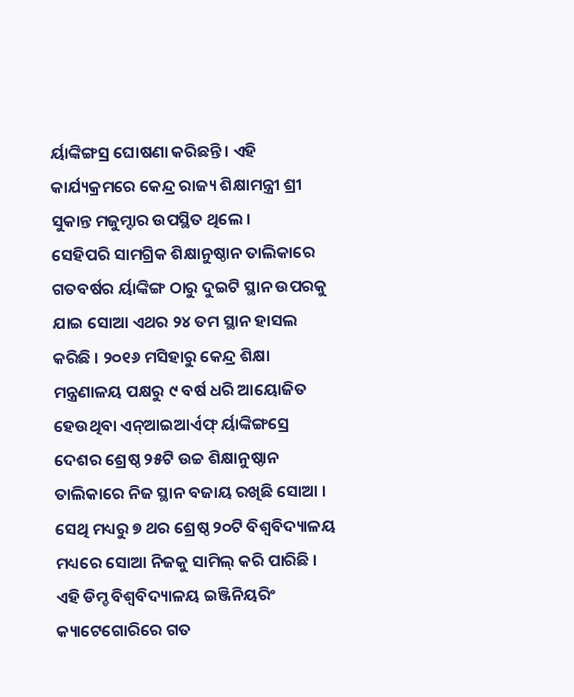ର୍ୟାଙ୍କିଙ୍ଗସ୍ର ଘୋଷଣା କରିଛନ୍ତି । ଏହି କାର୍ଯ୍ୟକ୍ରମରେ କେନ୍ଦ୍ର ରାଜ୍ୟ ଶିକ୍ଷାମନ୍ତ୍ରୀ ଶ୍ରୀ ସୁକାନ୍ତ ମଜୁମ୍ଦାର ଉପସ୍ଥିତ ଥିଲେ ।
ସେହିପରି ସାମଗ୍ରିକ ଶିକ୍ଷାନୁଷ୍ଠାନ ତାଲିକାରେ ଗତବର୍ଷର ର୍ୟାଙ୍କିଙ୍ଗ ଠାରୁ ଦୁଇଟି ସ୍ଥାନ ଉପରକୁ ଯାଇ ସୋଆ ଏଥର ୨୪ ତମ ସ୍ଥାନ ହାସଲ କରିଛି । ୨୦୧୬ ମସିହାରୁ କେନ୍ଦ୍ର ଶିକ୍ଷା ମନ୍ତ୍ରଣାଳୟ ପକ୍ଷରୁ ୯ ବର୍ଷ ଧରି ଆୟୋଜିତ ହେଉଥିବା ଏନ୍ଆଇଆର୍ଏଫ୍ ର୍ୟାଙ୍କିଙ୍ଗସ୍ରେ ଦେଶର ଶ୍ରେଷ୍ଠ ୨୫ଟି ଉଚ୍ଚ ଶିକ୍ଷାନୁଷ୍ଠାନ ତାଲିକାରେ ନିଜ ସ୍ଥାନ ବଜାୟ ରଖିଛି ସୋଆ । ସେଥି ମଧ୍ୟରୁ ୭ ଥର ଶ୍ରେଷ୍ଠ ୨୦ଟି ବିଶ୍ୱବିଦ୍ୟାଳୟ ମଧ୍ୟରେ ସୋଆ ନିଜକୁ ସାମିଲ୍ କରି ପାରିଛି ।
ଏହି ଡିମ୍ଡ ବିଶ୍ୱବିଦ୍ୟାଳୟ ଇଞ୍ଜିନିୟରିଂ କ୍ୟାଟେଗୋରିରେ ଗତ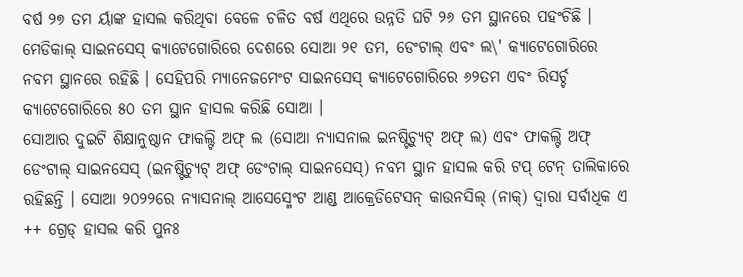ବର୍ଷ ୨୭ ତମ ର୍ୟାଙ୍କ ହାସଲ କରିଥିବା ବେଳେ ଚଳିତ ବର୍ଷ ଏଥିରେ ଉନ୍ନତି ଘଟି ୨୬ ତମ ସ୍ଥାନରେ ପହଂଚିଛି । ମେଡିକାଲ୍ ସାଇନସେସ୍ କ୍ୟାଟେଗୋରିରେ ଦେଶରେ ସୋଆ ୨୧ ତମ, ଡେଂଟାଲ୍ ଏବଂ ଲ\' କ୍ୟାଟେଗୋରିରେ ନବମ ସ୍ଥାନରେ ରହିଛି । ସେହିପରି ମ୍ୟାନେଜମେଂଟ ସାଇନସେସ୍ କ୍ୟାଟେଗୋରିରେ ୬୨ତମ ଏବଂ ରିସର୍ଚ୍ଚ କ୍ୟାଟେଗୋରିରେ ୫୦ ତମ ସ୍ଥାନ ହାସଲ କରିଛି ସୋଆ ।
ସୋଆର ଦୁଇଟି ଶିକ୍ଷାନୁଷ୍ଠାନ ଫାକଲ୍ଟି ଅଫ୍ ଲ (ସୋଆ ନ୍ୟାସନାଲ ଇନଷ୍ଟିଚ୍ୟୁଟ୍ ଅଫ୍ ଲ) ଏବଂ ଫାକଲ୍ଟି ଅଫ୍ ଡେଂଟାଲ୍ ସାଇନସେସ୍ (ଇନଷ୍ଟିଚ୍ୟୁଟ୍ ଅଫ୍ ଡେଂଟାଲ୍ ସାଇନସେସ୍) ନବମ ସ୍ଥାନ ହାସଲ କରି ଟପ୍ ଟେନ୍ ତାଲିକାରେ ରହିଛନ୍ତି । ସୋଆ ୨୦୨୨ରେ ନ୍ୟାସନାଲ୍ ଆସେସ୍ମେଂଟ ଆଣ୍ଡ ଆକ୍ରେଡିଟେସନ୍ କାଉନସିଲ୍ (ନାକ୍) ଦ୍ୱାରା ସର୍ବାଧିକ ଏ ++ ଗ୍ରେଡ୍ ହାସଲ କରି ପୁନଃ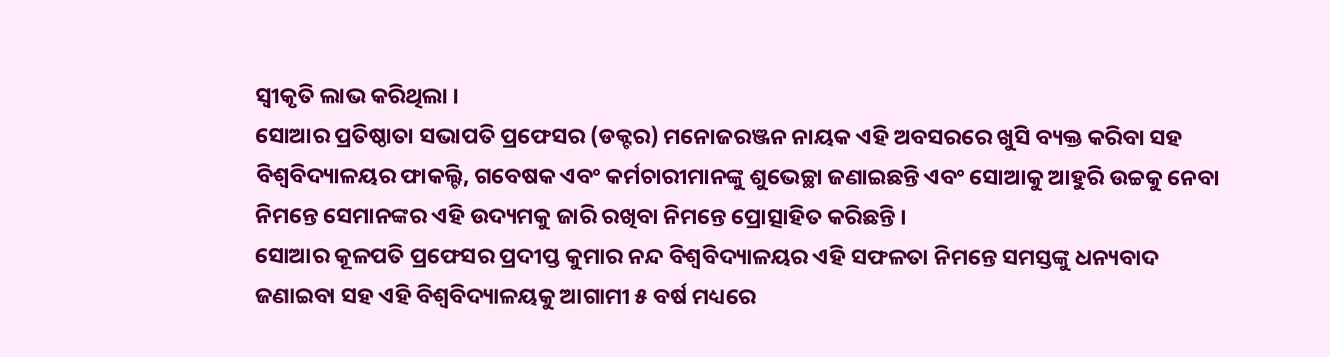ସ୍ୱୀକୃତି ଲାଭ କରିଥିଲା ।
ସୋଆର ପ୍ରତିଷ୍ଠାତା ସଭାପତି ପ୍ରଫେସର (ଡକ୍ଟର) ମନୋଜରଞ୍ଜନ ନାୟକ ଏହି ଅବସରରେ ଖୁସି ବ୍ୟକ୍ତ କରିବା ସହ ବିଶ୍ୱବିଦ୍ୟାଳୟର ଫାକଲ୍ଟି, ଗବେଷକ ଏବଂ କର୍ମଚାରୀମାନଙ୍କୁ ଶୁଭେଚ୍ଛା ଜଣାଇଛନ୍ତି ଏବଂ ସୋଆକୁ ଆହୁରି ଉଚ୍ଚକୁ ନେବା ନିମନ୍ତେ ସେମାନଙ୍କର ଏହି ଉଦ୍ୟମକୁ ଜାରି ରଖିବା ନିମନ୍ତେ ପ୍ରୋତ୍ସାହିତ କରିଛନ୍ତି ।
ସୋଆର କୂଳପତି ପ୍ରଫେସର ପ୍ରଦୀପ୍ତ କୁମାର ନନ୍ଦ ବିଶ୍ୱବିଦ୍ୟାଳୟର ଏହି ସଫଳତା ନିମନ୍ତେ ସମସ୍ତଙ୍କୁ ଧନ୍ୟବାଦ ଜଣାଇବା ସହ ଏହି ବିଶ୍ୱବିଦ୍ୟାଳୟକୁ ଆଗାମୀ ୫ ବର୍ଷ ମଧ୍ୟରେ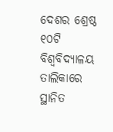ଦେଶର ଶ୍ରେଷ୍ଠ ୧୦ଟି ବିଶ୍ୱବିଦ୍ୟାଳୟ ତାଲିକାରେ ସ୍ଥାନିତ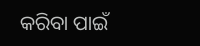କରିବା ପାଇଁ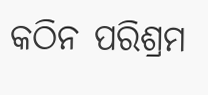କଠିନ ପରିଶ୍ରମ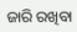ଜାରି ରଖିବା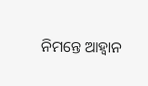ନିମନ୍ତେ ଆହ୍ୱାନ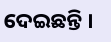ଦେଇଛନ୍ତି ।